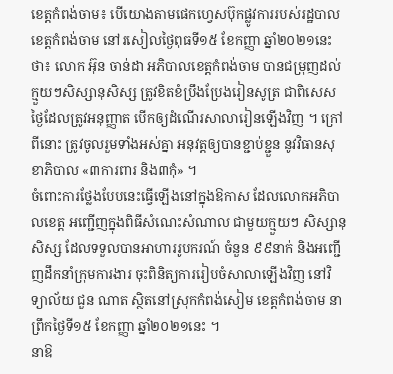ខេត្តកំពង់ចាម៖ បើយោងតាមផេកហ្វេសប៊ុកផ្លូវការរបស់រដ្ឋបាលខេត្តកំពង់ចាម នៅរសៀលថ្ងៃពុធទី១៥ ខែកញ្ញា ឆ្នាំ២០២១នេះថា៖ លោក អ៊ុន ចាន់ដា អភិបាលខេត្តកំពង់ចាម បានជម្រុញដល់ក្មួយៗសិស្សានុសិស្ស ត្រូវខិតខំប្រឹងប្រែងរៀនសូត្រ ជាពិសេស ថ្ងៃដែលត្រូវអនុញ្ញាត បើកឲ្យដំណើរសាលារៀនឡើងវិញ ។ ក្រៅពីនោះ ត្រូវចូលរួមទាំងអស់គ្នា អនុវត្តឲ្យបានខ្ជាប់ខ្ជួន នូវវិធានសុខាភិបាល «៣ការពារ និង៣កុំ» ។
ចំពោះការថ្លែងបែបនេះធ្វើឡើងនៅក្នុងឱកាស ដែលលោកអភិបាលខេត្ត អញ្ជើញក្នុងពិធីសំណេះសំណាល ជាមួយក្មួយៗ សិស្សានុសិស្ស ដែលទទួលបានអាហាររូបករណ៍ ចំនួន ៩៩នាក់ និងអញ្ជើញដឹកនាំក្រុមការងារ ចុះពិនិត្យការរៀបចំសាលាឡើងវិញ នៅវិទ្យាល័យ ជួន ណាត ស្ថិតនៅស្រុកកំពង់សៀម ខេត្តកំពង់ចាម នាព្រឹកថ្ងៃទី១៥ ខែកញ្ញា ឆ្នាំ២០២១នេះ ។
នាឱ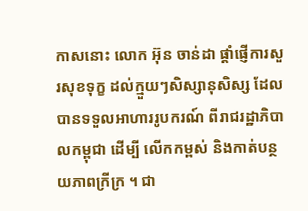កាសនោះ លោក អ៊ុន ចាន់ដា ផ្ដាំផ្ញើការសួរសុខទុក្ខ ដល់ក្មួយៗសិស្សានុសិស្ស ដែលបានទទួលអាហាររូបករណ៍ ពីរាជរដ្ឋាភិបាលកម្ពុជា ដើម្បី លើកកម្ពស់ និងកាត់បន្ថយភាពក្រីក្រ ។ ជា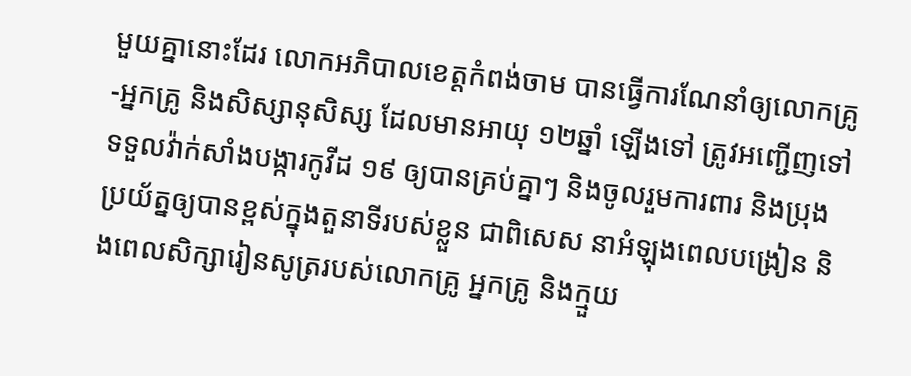មួយគ្នានោះដែរ លោកអភិបាលខេត្តកំពង់ចាម បានធ្វើការណែនាំឲ្យលោកគ្រូ-អ្នកគ្រូ និងសិស្សានុសិស្ស ដែលមានអាយុ ១២ឆ្នាំ ឡើងទៅ ត្រូវអញ្ជើញទៅទទួលវ៉ាក់សាំងបង្ការកូវីដ ១៩ ឲ្យបានគ្រប់គ្នាៗ និងចូលរួមការពារ និងប្រុងប្រយ័ត្នឲ្យបានខ្ពស់ក្នុងតួនាទីរបស់ខ្លួន ជាពិសេស នាអំឡុងពេលបង្រៀន និងពេលសិក្សារៀនសូត្ររបស់លោកគ្រូ អ្នកគ្រូ និងក្មួយ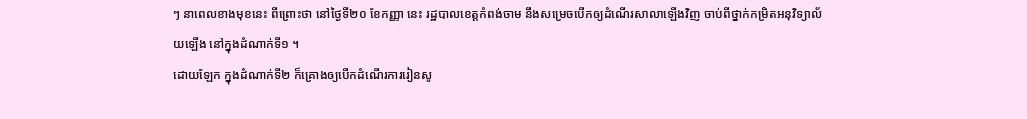ៗ នាពេលខាងមុខនេះ ពីព្រោះថា នៅថ្ងៃទី២០ ខែកញ្ញា នេះ រដ្ឋបាលខេត្តកំពង់ចាម នឹងសម្រេចបើកឲ្យដំណើរសាលាឡើងវិញ ចាប់ពីថ្នាក់កម្រិតអនុវិទ្យាល័យឡើង នៅក្នុងដំណាក់ទី១ ។
ដោយឡែក ក្នុងដំណាក់ទី២ ក៏គ្រោងឲ្យបើកដំណើរការរៀនសូ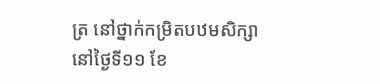ត្រ នៅថ្នាក់កម្រិតបឋមសិក្សា នៅថ្ងៃទី១១ ខែ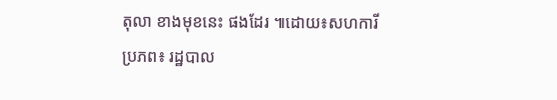តុលា ខាងមុខនេះ ផងដែរ ៕ដោយ៖សហការី
ប្រភព៖ រដ្ឋបាល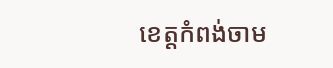ខេត្តកំពង់ចាម